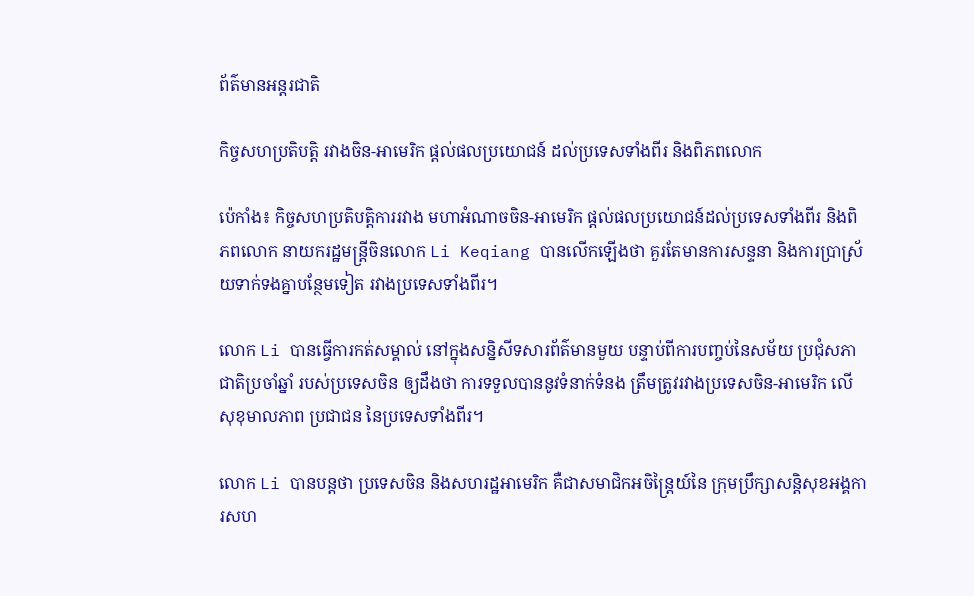ព័ត៌មានអន្តរជាតិ

កិច្ចសហប្រតិបត្តិ រវាងចិន-អាមេរិក ផ្តល់ផលប្រយោជន៍ ដល់ប្រទេសទាំងពីរ និងពិភពលោក

ប៉េកាំង៖ កិច្ចសហប្រតិបត្តិការរវាង មហាអំណាចចិន-អាមេរិក ផ្តល់ផលប្រយោជន៍ដល់ប្រទេសទាំងពីរ និងពិភពលោក នាយករដ្ឋមន្ត្រីចិនលោក Li Keqiang បានលើកឡើងថា គួរតែមានការសន្ទនា និងការប្រាស្រ័យទាក់ទងគ្នាបន្ថែមទៀត រវាងប្រទេសទាំងពីរ។

លោក Li បានធ្វើការកត់សម្គាល់ នៅក្នុងសន្និសីទសារព័ត៌មានមួយ បន្ទាប់ពីការបញ្ចប់នៃសម័យ ប្រជុំសភាជាតិប្រចាំឆ្នាំ របស់ប្រទេសចិន ឲ្យដឹងថា ការទទួលបាននូវទំនាក់ទំនង ត្រឹមត្រូវរវាងប្រទេសចិន-អាមេរិក លើសុខុមាលភាព ប្រជាជន នៃប្រទេសទាំងពីរ។

លោក Li បានបន្ដថា ប្រទេសចិន និងសហរដ្ឋអាមេរិក គឺជាសមាជិកអចិន្ត្រៃយ៍នៃ ក្រុមប្រឹក្សាសន្តិសុខអង្គការសហ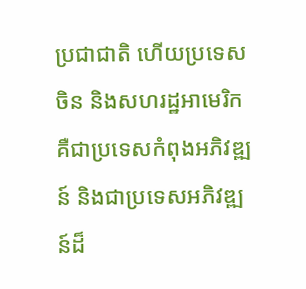ប្រជាជាតិ ហើយប្រទេសចិន និងសហរដ្ឋអាមេរិក គឺជាប្រទេសកំពុងអភិវឌ្ឍន៍ និងជាប្រទេសអភិវឌ្ឍន៍ដ៏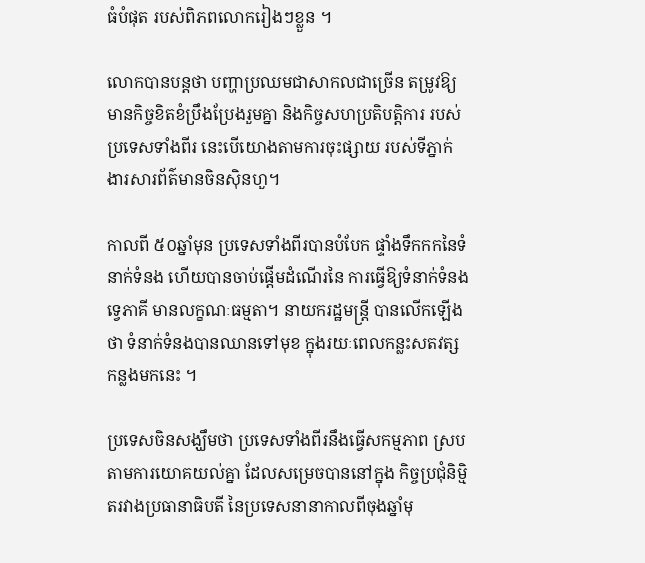ធំបំផុត របស់ពិភពលោករៀងៗខ្លួន ។

លោកបានបន្តថា បញ្ហាប្រឈមជាសាកលជាច្រើន តម្រូវឱ្យមានកិច្ចខិតខំប្រឹងប្រែងរួមគ្នា និងកិច្ចសហប្រតិបត្តិការ របស់ប្រទេសទាំងពីរ នេះបើយោងតាមការចុះផ្សាយ របស់ទីភ្នាក់ងារសារព័ត៌មានចិនស៊ិនហួ។

កាលពី ៥០ឆ្នាំមុន ប្រទេសទាំងពីរបានបំបែក ផ្ទាំងទឹកកកនៃទំនាក់ទំនង ហើយបានចាប់ផ្តើមដំណើរនៃ ការធ្វើឱ្យទំនាក់ទំនងទ្វេភាគី មានលក្ខណៈធម្មតា។ នាយករដ្ឋមន្ត្រី បានលើកឡើងថា ទំនាក់ទំនងបានឈានទៅមុខ ក្នុងរយៈពេលកន្លះសតវត្សកន្លងមកនេះ ។

ប្រទេសចិនសង្ឃឹមថា ប្រទេសទាំងពីរនឹងធ្វើសកម្មភាព ស្របតាមការយោគយល់គ្នា ដែលសម្រេចបាននៅក្នុង កិច្ចប្រជុំនិម្មិតរវាងប្រធានាធិបតី នៃប្រទេសនានាកាលពីចុងឆ្នាំមុ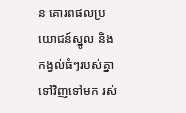ន គោរពផលប្រយោជន៍ស្នូល និងកង្វល់ធំៗរបស់គ្នាទៅវិញទៅមក រស់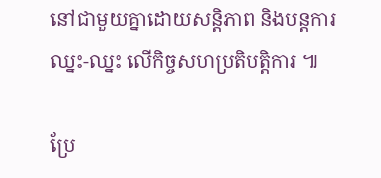នៅជាមួយគ្នាដោយសន្តិភាព និងបន្តការឈ្នះ-ឈ្នះ លើកិច្ចសហប្រតិបត្តិការ ៕

ប្រែ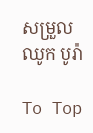សម្រួល ឈូក បូរ៉ា

To Top